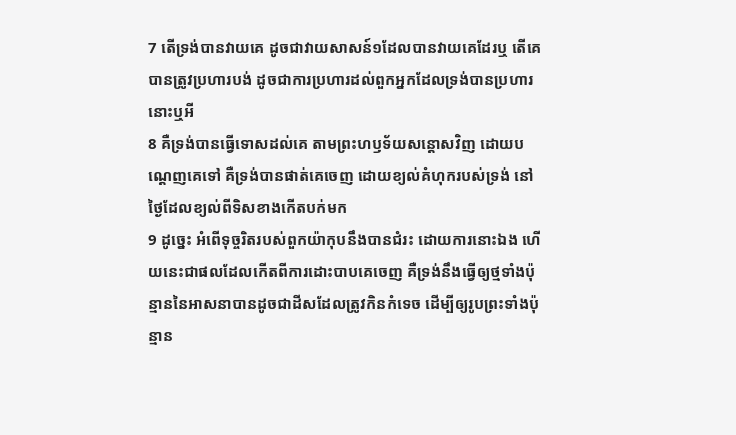7 តើទ្រង់បានវាយគេ ដូចជាវាយសាសន៍១ដែលបានវាយគេដែរឬ តើគេបានត្រូវប្រហារបង់ ដូចជាការប្រហារដល់ពួកអ្នកដែលទ្រង់បានប្រហារនោះឬអី
8 គឺទ្រង់បានធ្វើទោសដល់គេ តាមព្រះហឫទ័យសន្តោសវិញ ដោយបណ្តេញគេទៅ គឺទ្រង់បានផាត់គេចេញ ដោយខ្យល់គំហុករបស់ទ្រង់ នៅថ្ងៃដែលខ្យល់ពីទិសខាងកើតបក់មក
9 ដូច្នេះ អំពើទុច្ចរិតរបស់ពួកយ៉ាកុបនឹងបានជំរះ ដោយការនោះឯង ហើយនេះជាផលដែលកើតពីការដោះបាបគេចេញ គឺទ្រង់នឹងធ្វើឲ្យថ្មទាំងប៉ុន្មាននៃអាសនាបានដូចជាដីសដែលត្រូវកិនកំទេច ដើម្បីឲ្យរូបព្រះទាំងប៉ុន្មាន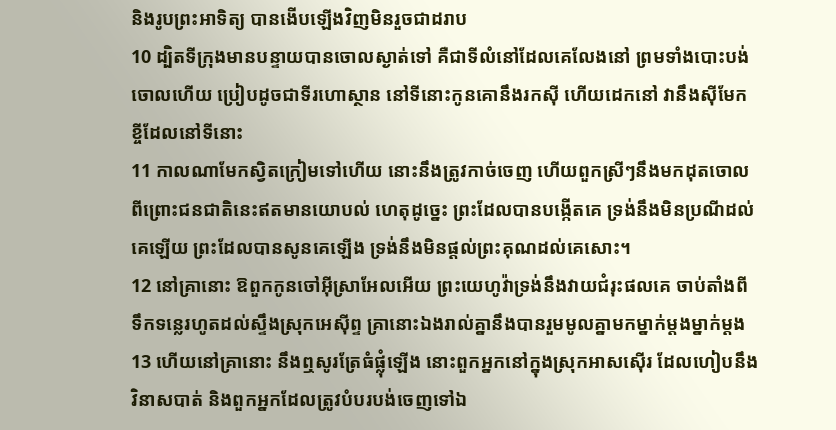និងរូបព្រះអាទិត្យ បានងើបឡើងវិញមិនរួចជាដរាប
10 ដ្បិតទីក្រុងមានបន្ទាយបានចោលស្ងាត់ទៅ គឺជាទីលំនៅដែលគេលែងនៅ ព្រមទាំងបោះបង់ចោលហើយ ប្រៀបដូចជាទីរហោស្ថាន នៅទីនោះកូនគោនឹងរកស៊ី ហើយដេកនៅ វានឹងស៊ីមែកខ្ចីដែលនៅទីនោះ
11 កាលណាមែកស្វិតក្រៀមទៅហើយ នោះនឹងត្រូវកាច់ចេញ ហើយពួកស្រីៗនឹងមកដុតចោល ពីព្រោះជនជាតិនេះឥតមានយោបល់ ហេតុដូច្នេះ ព្រះដែលបានបង្កើតគេ ទ្រង់នឹងមិនប្រណីដល់គេឡើយ ព្រះដែលបានសូនគេឡើង ទ្រង់នឹងមិនផ្តល់ព្រះគុណដល់គេសោះ។
12 នៅគ្រានោះ ឱពួកកូនចៅអ៊ីស្រាអែលអើយ ព្រះយេហូវ៉ាទ្រង់នឹងវាយជំរុះផលគេ ចាប់តាំងពីទឹកទន្លេរហូតដល់ស្ទឹងស្រុកអេស៊ីព្ទ គ្រានោះឯងរាល់គ្នានឹងបានរួមមូលគ្នាមកម្នាក់ម្តងម្នាក់ម្តង
13 ហើយនៅគ្រានោះ នឹងឮសូរត្រែធំផ្លុំឡើង នោះពួកអ្នកនៅក្នុងស្រុកអាសស៊ើរ ដែលហៀបនឹងវិនាសបាត់ និងពួកអ្នកដែលត្រូវបំបរបង់ចេញទៅឯ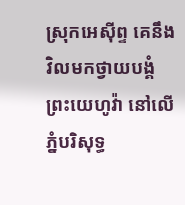ស្រុកអេស៊ីព្ទ គេនឹងវិលមកថ្វាយបង្គំព្រះយេហូវ៉ា នៅលើភ្នំបរិសុទ្ធ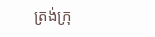ត្រង់ក្រុ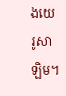ងយេរូសាឡិម។